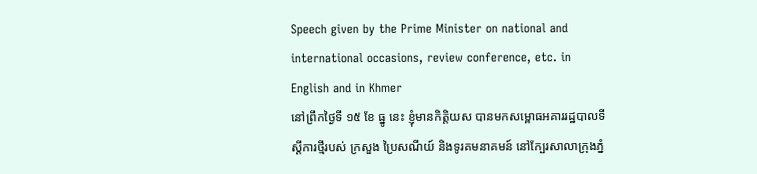Speech given by the Prime Minister on national and international occasions, review conference, etc. in English and in Khmer
នៅព្រឹកថ្ងៃទី ១៥ ខែ ធ្នូ នេះ ខ្ញុំមានកិត្តិយស បានមកសម្ពោធអគាររដ្ឋបាលទីស្តីការថ្មីរបស់ ក្រសួង ប្រៃសណីយ៍ និងទូរគមនាគមន៍ នៅក្បែរសាលាក្រុងភ្នំ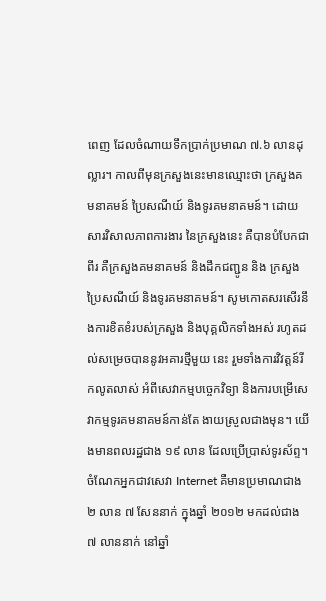ពេញ ដែលចំណាយទឹកប្រាក់ប្រមាណ ៧.៦ លានដុល្លារ។ កាលពីមុនក្រសួងនេះមានឈ្មោះថា ក្រសួងគមនាគមន៍ ប្រៃសណីយ៍ និងទូរគមនាគមន៍។ ដោយសារវិសាលភាពការងារ នៃក្រសួងនេះ គឺបានបំបែកជាពីរ គឺក្រសួងគមនាគមន៍ និងដឹកជញ្ជូន និង ក្រសួងប្រៃសណីយ៍ និងទូរគមនាគមន៍។ សូមកោតសរសើរនឹងការខិតខំរបស់ក្រសួង និងបុគ្គលិកទាំងអស់ រហូតដល់សម្រេចបាននូវអគារថ្មីមួយ នេះ រួមទាំងការវិវត្តន៍រីកលូតលាស់ អំពីសេវាកម្មបច្ចេកវិទ្យា និងការបម្រើសេវាកម្មទូរគមនាគមន៍កាន់តែ ងាយស្រួលជាងមុន។ យើងមានពលរដ្ឋជាង ១៩ លាន ដែលប្រើប្រាស់ទូរស័ព្ទ។ ចំណែកអ្នកជាវសេវា Internet គឺមានប្រមាណជាង ២ លាន ៧ សែននាក់ ក្នុងឆ្នាំ ២០១២ មកដល់ជាង ៧ លាននាក់ នៅឆ្នាំ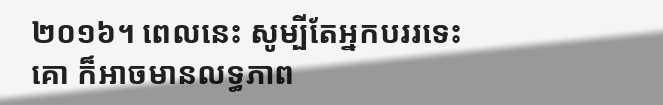២០១៦។ ពេលនេះ សូម្បីតែអ្នកបររទេះគោ ក៏អាចមានលទ្ធភាព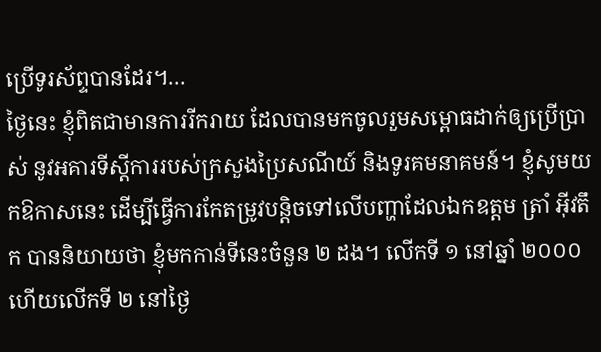ប្រើទូរស័ព្ទបានដែរ។…
ថ្ងៃនេះ ខ្ញុំពិតជាមានការរីករាយ ដែលបានមកចូលរួមសម្ពោធដាក់ឲ្យប្រើប្រាស់ នូវអគារទីស្តីការរបស់ក្រសួងប្រៃសណីយ៍ និងទូរគមនាគមន៍។ ខ្ញុំសូមយកឱកាសនេះ ដើម្បីធ្វើការកែតម្រូវបន្តិចទៅលើបញ្ហាដែលឯកឧត្តម ត្រាំ អ៊ីវតឹក បាននិយាយថា ខ្ញុំមកកាន់ទីនេះចំនួន ២ ដង។ លើកទី ១ នៅឆ្នាំ ២០០០ ហើយលើកទី ២ នៅថ្ងៃ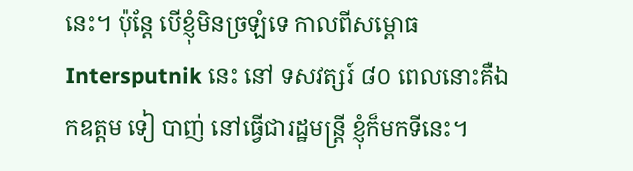នេះ។ ប៉ុន្តែ បើខ្ញុំមិនច្រឡំទេ កាលពីសម្ពោធ Intersputnik នេះ នៅ ទសវត្សរ៍ ៨០ ពេលនោះគឺឯកឧត្តម ទៀ បាញ់ នៅធ្វើជារដ្ឋមន្រ្តី ខ្ញុំក៏មកទីនេះ។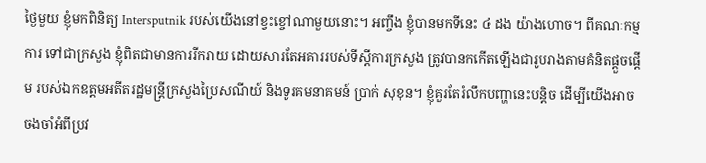ថ្ងៃមួយ ខ្ញុំមកពិនិត្យ Intersputnik របស់យើងនៅខ្វះខ្ចៅណាមួយនោះ។ អញ្ចឹង ខ្ញុំបានមកទីនេះ ៤ ដង យ៉ាងហោច។ ពីគណៈកម្មការ ទៅជាក្រសួង ខ្ញុំពិតជាមានការរីករាយ ដោយសារតែអគាររបស់ទីស្តីការក្រសួង ត្រូវបានកកើតឡើងជារូបរាងតាមគំនិតផ្តួចផ្តើម របស់ឯកឧត្តមអតីតរដ្ឋមន្រ្តីក្រសួងប្រៃសណីយ៍ និងទូរគមនាគមន៍ ប្រាក់ សុខុន។ ខ្ញុំគួរតែរំលឹកបញ្ហានេះបន្តិច ដើម្បីយើងអាចចងចាំអំពីប្រវ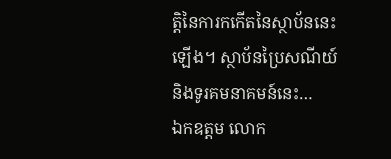ត្តិនៃការកកើតនៃស្ថាប័ននេះឡើង។ ស្ថាប័នប្រៃសណីយ៍ និងទូរគមនាគមន៍នេះ…
ឯកឧត្តម លោក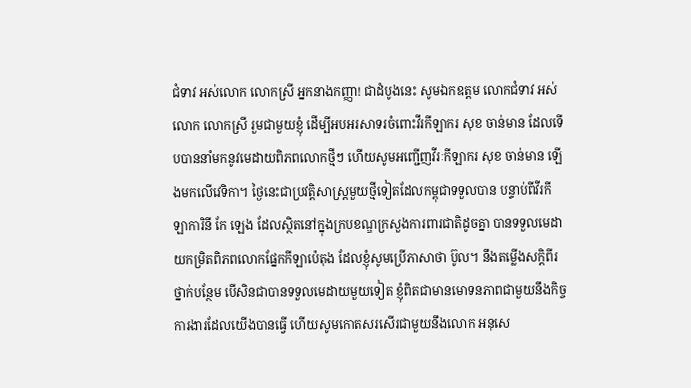ជំទាវ អស់លោក លោកស្រី អ្នកនាងកញ្ញា! ជាដំបូងនេះ សូមឯកឧត្តម លោកជំទាវ អស់លោក លោកស្រី រួមជាមួយខ្ញុំ ដើម្បីអបអរសាទរចំពោះវីរកីឡាករ សុខ ចាន់មាន ដែលទើបបាននាំមកនូវមេដាយពិភពលោកថ្មីៗ ហើយសូមអញ្ជើញវីរៈកីឡាករ សុខ ចាន់មាន ឡើងមកលើវេទិកា។ ថ្ងៃនេះជាប្រវត្តិសាស្ត្រមួយថ្មីទៀតដែលកម្ពុជាទទួលបាន បន្ទាប់ពីវីរកីឡាការិនី កែ ឡេង ដែលស្ថិតនៅក្នុងក្របខណ្ឌក្រសួងការពារជាតិដូចគ្នា បានទទួលមេដាយកម្រិតពិភពលោកផ្នែកកីឡាប៉េតុង ដែលខ្ញុំសូមប្រើភាសាថា ប៊ូល។ នឹងតម្លើងសក្តិពីរថ្នាក់បន្ថែម បើសិនជាបានទទួលមេដាយមួយទៀត ខ្ញុំពិតជាមានមោទនភាពជាមួយនឹងកិច្ចការងារដែលយើងបានធ្វើ ហើយសូមកោតសរសើរជាមួយនឹងលោក អនុសេ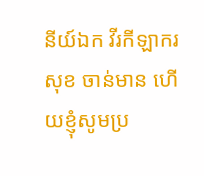នីយ៍ឯក វីរកីឡាករ សុខ ចាន់មាន ហើយខ្ញុំសូមប្រ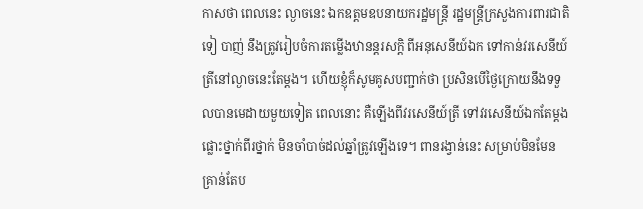កាសថា ពេលនេះ ល្ងាចនេះ ឯកឧត្តមឧបនាយករដ្ឋមន្ត្រី រដ្ឋមន្ត្រីក្រសួងការពារជាតិ ទៀ បាញ់ នឹងត្រូវរៀបចំការតម្លើងឋានន្តរសក្តិ ពីអនុសេនីយ៍ឯក ទៅកាន់វរសេនីយ៍ត្រីនៅល្ងាចនេះតែម្តង។ ហើយខ្ញុំក៏សូមគូសបញ្ជាក់ថា ប្រសិនបើថ្ងៃក្រោយនឹងទទួលបានមេដាយមួយទៀត ពេលនោះ គឺឡើងពីវរសេនីយ៍ត្រី ទៅវរសេនីយ៍ឯកតែម្តង ផ្លោះថ្នាក់ពីរថ្នាក់ មិនចាំបាច់ដល់ឆ្នាំត្រូវឡើងទេ។ ពានរង្វាន់នេះ សម្រាប់មិនមែនគ្រាន់តែប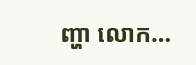ញ្ហា លោក…